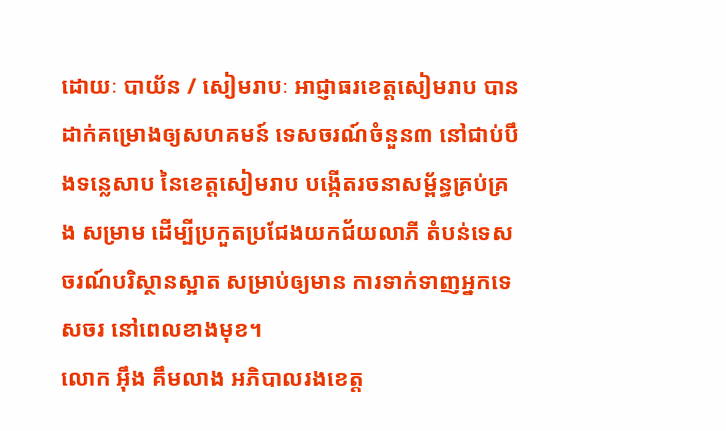ដោយៈ បាយ័ន / សៀមរាបៈ អាជ្ញាធរខេត្ដសៀមរាប បានដាក់គម្រោងឲ្យសហគមន៍ ទេសចរណ៍ចំនួន៣ នៅជាប់បឹងទន្លេសាប នៃខេត្ដសៀមរាប បង្កើតរចនាសម្ព័ន្ធគ្រប់គ្រង សម្រាម ដើម្បីប្រកួតប្រជែងយកជ័យលាភី តំបន់ទេសចរណ៍បរិស្ថានស្អាត សម្រាប់ឲ្យមាន ការទាក់ទាញអ្នកទេសចរ នៅពេលខាងមុខ។
លោក អ៊ឹង គឹមលាង អភិបាលរងខេត្ដ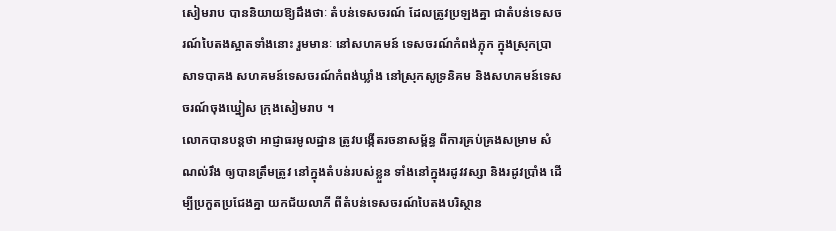សៀមរាប បាននិយាយឱ្យដឹងថាៈ តំបន់ទេសចរណ៍ ដែលត្រូវប្រឡងគ្នា ជាតំបន់ទេសចរណ៍បៃតងស្អាតទាំងនោះ រួមមានៈ នៅសហគមន៍ ទេសចរណ៍កំពង់ភ្លុក ក្នុងស្រុកប្រាសាទបាគង សហគមន៍ទេសចរណ៍កំពង់ឃ្លាំង នៅស្រុកសូទ្រនិគម និងសហគមន៍ទេសចរណ៍ចុងឃ្នៀស ក្រុងសៀមរាប ។
លោកបានបន្ដថា អាជ្ញាធរមូលដ្ឋាន ត្រូវបង្កើតរចនាសម្ព័ន្ធ ពីការគ្រប់គ្រងសម្រាម សំណល់រឹង ឲ្យបានត្រឹមត្រូវ នៅក្នុងតំបន់របស់ខ្លួន ទាំងនៅក្នុងរដូវវស្សា និងរដូវប្រាំង ដើម្បីប្រកួតប្រជែងគ្នា យកជ័យលាភី ពីតំបន់ទេសចរណ៍បៃតងបរិស្ថាន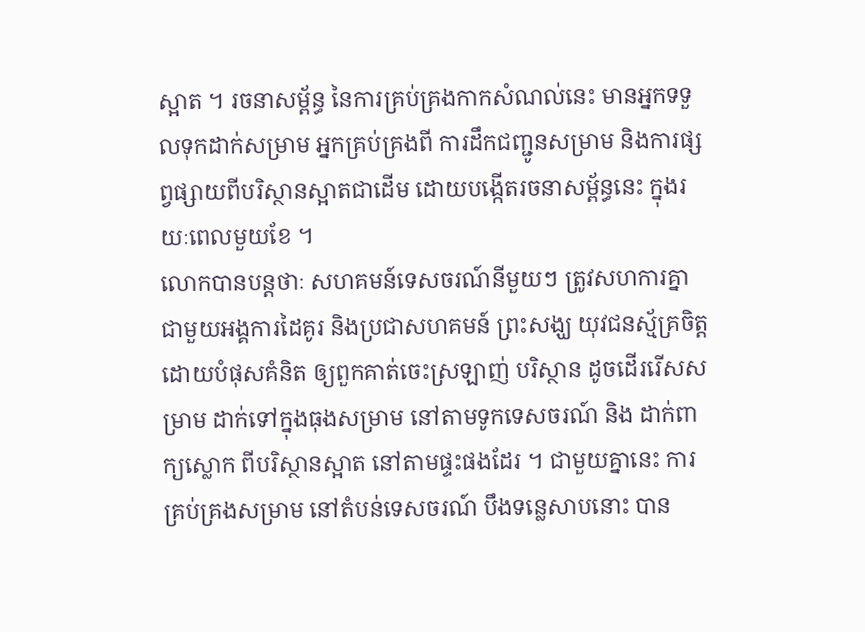ស្អាត ។ រចនាសម្ព័ន្ធ នៃការគ្រប់គ្រងកាកសំណល់នេះ មានអ្នកទទួលទុកដាក់សម្រាម អ្នកគ្រប់គ្រងពី ការដឹកជញ្ជូនសម្រាម និងការផ្សព្វផ្សាយពីបរិស្ថានស្អាតជាដើម ដោយបង្កើតរចនាសម្ព័ន្ធនេះ ក្នុងរយៈពេលមួយខែ ។
លោកបានបន្ដថាៈ សហគមន៍ទេសចរណ៍នីមួយៗ ត្រូវសហការគ្នា ជាមួយអង្គការដៃគូរ និងប្រជាសហគមន៍ ព្រះសង្ឃ យុវជនស្ម័គ្រចិត្ដ ដោយបំផុសគំនិត ឲ្យពួកគាត់ចេះស្រឡាញ់ បរិស្ថាន ដូចដើររើសសម្រាម ដាក់ទៅក្នុងធុងសម្រាម នៅតាមទូកទេសចរណ៍ និង ដាក់ពាក្យស្លោក ពីបរិស្ថានស្អាត នៅតាមផ្ទះផងដែរ ។ ជាមួយគ្នានេះ ការគ្រប់គ្រងសម្រាម នៅតំបន់ទេសចរណ៍ បឹងទន្លេសាបនោះ បាន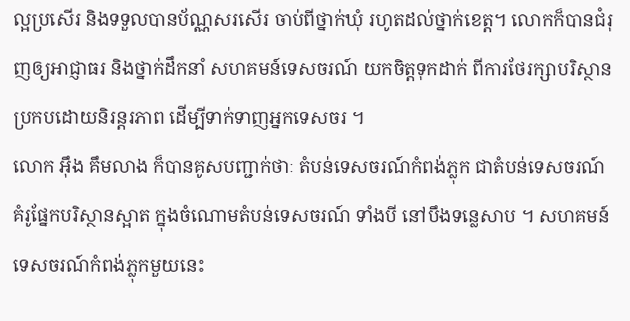ល្អប្រសើរ និងទទួលបានប័ណ្ណសរសើរ ចាប់ពីថ្នាក់ឃុំ រហូតដល់ថ្នាក់ខេត្ដ។ លោកក៏បានជំរុញឲ្យអាជ្ញាធរ និងថ្នាក់ដឹកនាំ សហគមន៍ទេសចរណ៍ យកចិត្ដទុកដាក់ ពីការថែរក្សាបរិស្ថាន ប្រកបដោយនិរន្ដរភាព ដើម្បីទាក់ទាញអ្នកទេសចរ ។
លោក អ៊ឹង គឹមលាង ក៏បានគូសបញ្ជាក់ថាៈ តំបន់ទេសចរណ៍កំពង់ភ្លុក ជាតំបន់ទេសចរណ៍ គំរូផ្នែកបរិស្ថានស្អាត ក្នុងចំណោមតំបន់ទេសចរណ៍ ទាំងបី នៅបឹងទន្លេសាប ។ សហគមន៍ទេសចរណ៍កំពង់ភ្លុកមួយនេះ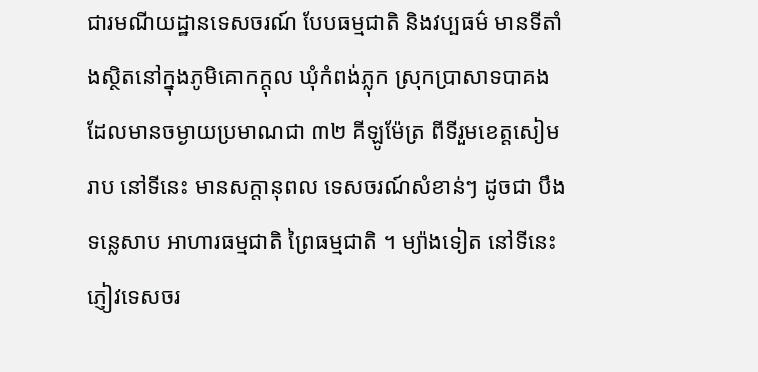ជារមណីយដ្ឋានទេសចរណ៍ បែបធម្មជាតិ និងវប្បធម៌ មានទីតាំងស្ថិតនៅក្នុងភូមិគោកក្តុល ឃុំកំពង់ភ្លុក ស្រុកប្រាសាទបាគង ដែលមានចម្ងាយប្រមាណជា ៣២ គីឡូម៉ែត្រ ពីទីរួមខេត្តសៀមរាប នៅទីនេះ មានសក្តានុពល ទេសចរណ៍សំខាន់ៗ ដូចជា បឹងទន្លេសាប អាហារធម្មជាតិ ព្រៃធម្មជាតិ ។ ម្យ៉ាងទៀត នៅទីនេះ ភ្ញៀវទេសចរ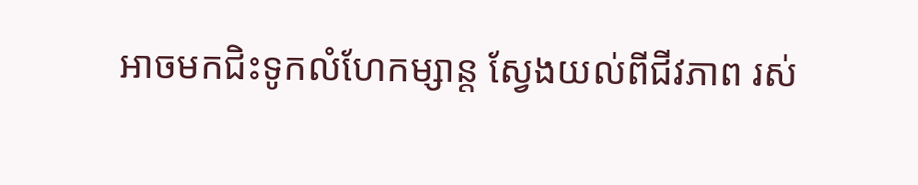អាចមកជិះទូកលំហែកម្សាន្ត ស្វែងយល់ពីជីវភាព រស់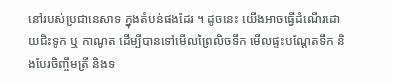នៅរបស់ប្រជានេសាទ ក្នុងតំបន់ផងដែរ ។ ដូចនេះ យើងអាចធ្វើដំណើរដោយជិះទូក ឬ កាណូត ដើម្បីបានទៅមើលព្រៃលិចទឹក មើលផ្ទះបណ្តែតទឹក និងបែរចិញ្ចឹមត្រី និងទ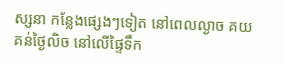ស្សនា កន្លែងផ្សេងៗទៀត នៅពេលល្ងាច គយគន់ថ្ងៃលិច នៅលើផ្ទៃទឹក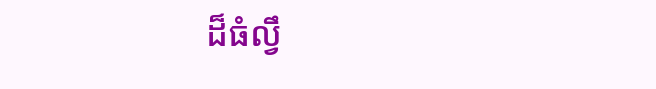ដ៏ធំល្វឹ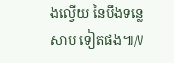ងល្វើយ នៃបឹងទន្លេសាប ទៀតផង៕/V